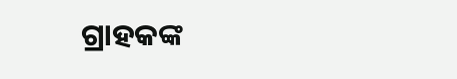ଗ୍ରାହକଙ୍କ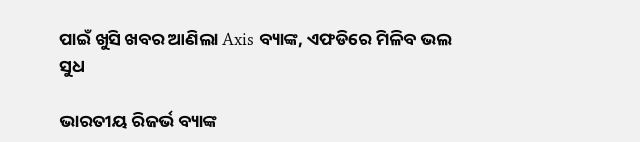ପାଇଁ ଖୁସି ଖବର ଆଣିଲା Axis ବ୍ୟାଙ୍କ, ଏଫଡିରେ ମିଳିବ ଭଲ ସୁଧ

ଭାରତୀୟ ରିଜର୍ଭ ବ୍ୟାଙ୍କ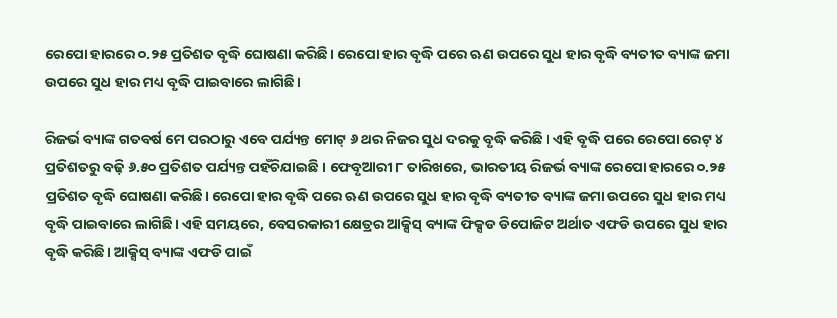ରେପୋ ହାରରେ ୦.୨୫ ପ୍ରତିଶତ ବୃଦ୍ଧି ଘୋଷଣା କରିଛି। ରେପୋ ହାର ବୃଦ୍ଧି ପରେ ଋଣ ଉପରେ ସୁଧ ହାର ବୃଦ୍ଧି ବ୍ୟତୀତ ବ୍ୟାଙ୍କ ଜମା ଉପରେ ସୁଧ ହାର ମଧ୍ୟ ବୃଦ୍ଧି ପାଇବାରେ ଲାଗିଛି।

ରିଜର୍ଭ ବ୍ୟାଙ୍କ ଗତବର୍ଷ ମେ ପରଠାରୁ ଏବେ ପର୍ଯ୍ୟନ୍ତ ମୋଟ୍‌ ୬ ଥର ନିଜର ସୁଧ ଦରକୁ ବୃଦ୍ଧି କରିଛି । ଏହି ବୃଦ୍ଧି ପରେ ରେପୋ ରେଟ୍‌ ୪ ପ୍ରତିଶତରୁ ବଢ଼ି ୬.୫୦ ପ୍ରତିଶତ ପର୍ଯ୍ୟନ୍ତ ପହଁଚିଯାଇଛି । ଫେବୃଆରୀ ୮ ତାରିଖରେ, ଭାରତୀୟ ରିଜର୍ଭ ବ୍ୟାଙ୍କ ରେପୋ ହାରରେ ୦.୨୫ ପ୍ରତିଶତ ବୃଦ୍ଧି ଘୋଷଣା କରିଛି। ରେପୋ ହାର ବୃଦ୍ଧି ପରେ ଋଣ ଉପରେ ସୁଧ ହାର ବୃଦ୍ଧି ବ୍ୟତୀତ ବ୍ୟାଙ୍କ ଜମା ଉପରେ ସୁଧ ହାର ମଧ୍ୟ ବୃଦ୍ଧି ପାଇବାରେ ଲାଗିଛି। ଏହି ସମୟରେ, ବେସରକାରୀ କ୍ଷେତ୍ରର ଆକ୍ସିସ୍ ବ୍ୟାଙ୍କ ଫିକ୍ସଡ ଡିପୋଜିଟ ଅର୍ଥାତ ଏଫଡି ଉପରେ ସୁଧ ହାର ବୃଦ୍ଧି କରିଛି। ଆକ୍ସିସ୍ ବ୍ୟାଙ୍କ ଏଫଡି ପାଇଁ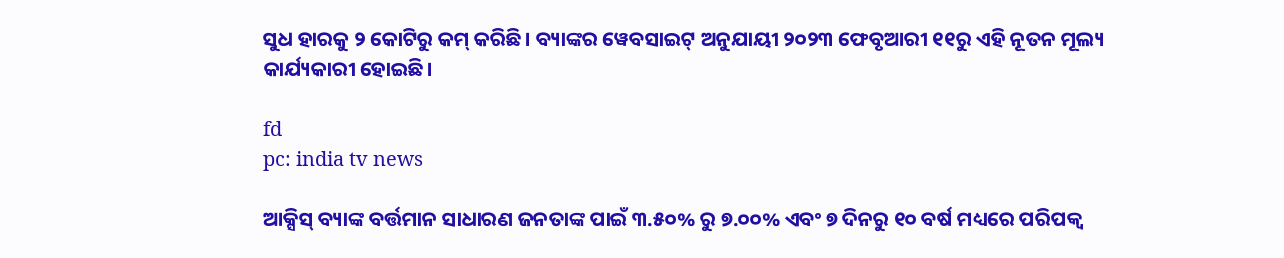ସୁଧ ହାରକୁ ୨ କୋଟିରୁ କମ୍ କରିଛି। ବ୍ୟାଙ୍କର ୱେବସାଇଟ୍ ଅନୁଯାୟୀ ୨୦୨୩ ଫେବୃଆରୀ ୧୧ରୁ ଏହି ନୂତନ ମୂଲ୍ୟ କାର୍ଯ୍ୟକାରୀ ହୋଇଛି।

fd
pc: india tv news

ଆକ୍ସିସ୍ ବ୍ୟାଙ୍କ ବର୍ତ୍ତମାନ ସାଧାରଣ ଜନତାଙ୍କ ପାଇଁ ୩.୫୦% ରୁ ୭.୦୦% ଏବଂ ୭ ଦିନରୁ ୧୦ ବର୍ଷ ମଧ୍ୟରେ ପରିପକ୍ୱ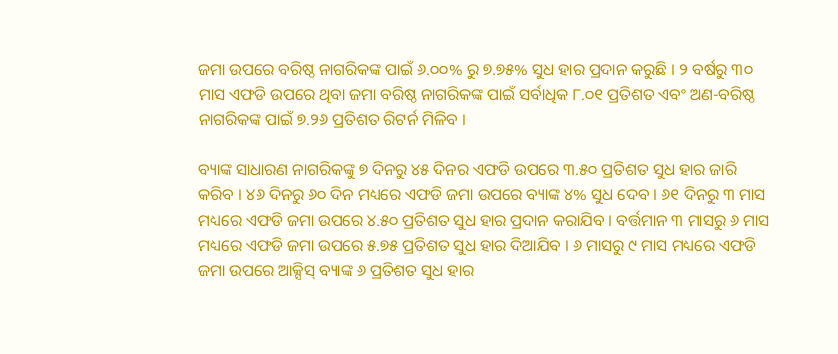ଜମା ଉପରେ ବରିଷ୍ଠ ନାଗରିକଙ୍କ ପାଇଁ ୬.୦୦% ରୁ ୭.୭୫% ସୁଧ ହାର ପ୍ରଦାନ କରୁଛି । ୨ ବର୍ଷରୁ ୩୦ ମାସ ଏଫଡି ଉପରେ ଥିବା ଜମା ବରିଷ୍ଠ ନାଗରିକଙ୍କ ପାଇଁ ସର୍ବାଧିକ ୮.୦୧ ପ୍ରତିଶତ ଏବଂ ଅଣ-ବରିଷ୍ଠ ନାଗରିକଙ୍କ ପାଇଁ ୭.୨୬ ପ୍ରତିଶତ ରିଟର୍ନ ମିଳିବ ।

ବ୍ୟାଙ୍କ ସାଧାରଣ ନାଗରିକଙ୍କୁ ୭ ଦିନରୁ ୪୫ ଦିନର ଏଫଡି ଉପରେ ୩.୫୦ ପ୍ରତିଶତ ସୁଧ ହାର ଜାରି କରିବ । ୪୬ ଦିନରୁ ୬୦ ଦିନ ମଧ୍ୟରେ ଏଫଡି ଜମା ଉପରେ ବ୍ୟାଙ୍କ ୪% ସୁଧ ଦେବ । ୬୧ ଦିନରୁ ୩ ମାସ ମଧ୍ୟରେ ଏଫଡି ଜମା ଉପରେ ୪.୫୦ ପ୍ରତିଶତ ସୁଧ ହାର ପ୍ରଦାନ କରାଯିବ । ବର୍ତ୍ତମାନ ୩ ମାସରୁ ୬ ମାସ ମଧ୍ୟରେ ଏଫଡି ଜମା ଉପରେ ୫.୭୫ ପ୍ରତିଶତ ସୁଧ ହାର ଦିଆଯିବ । ୬ ମାସରୁ ୯ ମାସ ମଧ୍ୟରେ ଏଫଡି ଜମା ଉପରେ ଆକ୍ସିସ୍ ବ୍ୟାଙ୍କ ୬ ପ୍ରତିଶତ ସୁଧ ହାର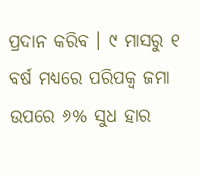ପ୍ରଦାନ କରିବ । ୯ ମାସରୁ ୧ ବର୍ଷ ମଧ୍ୟରେ ପରିପକ୍ୱ ଜମା ଉପରେ ୬% ସୁଧ ହାର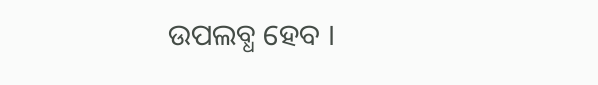ଉପଲବ୍ଧ ହେବ ।